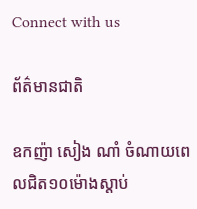Connect with us

ព័ត៌មានជាតិ

ឧកញ៉ា សៀង ណាំ ចំណាយពេលជិត១០ម៉ោងស្ដាប់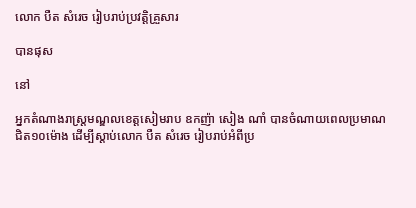លោក បឺត សំរេច រៀបរាប់ប្រវត្តិគ្រួសារ

បានផុស

នៅ

អ្នកតំណាងរាស្ត្រមណ្ឌលខេត្តសៀមរាប ឧកញ៉ា សៀង ណាំ បានចំណាយពេលប្រមាណជិត១០ម៉ោង ដើម្បីស្ដាប់លោក បឺត សំរេច រៀបរាប់អំពីប្រ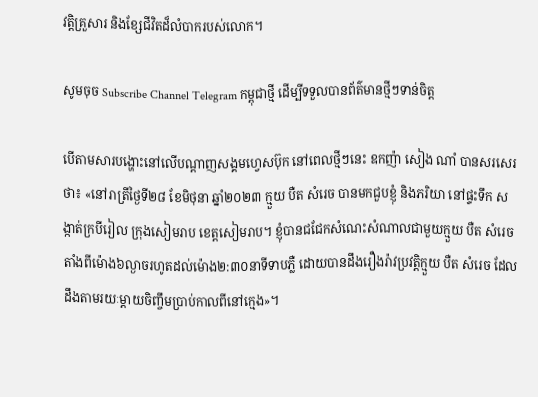វត្តិគ្រួសារ និងខ្សែជីវិតដ៏លំបាករបស់លោក។

សូមចុច Subscribe Channel Telegram កម្ពុជាថ្មី ដើម្បីទទួលបានព័ត៌មានថ្មីៗទាន់ចិត្ត

បើតាមសារបង្ហោះនៅលើបណ្ដាញសង្គមហ្វេសប៊ុក នៅពេលថ្មីៗនេះ ឧកញ៉ា សៀង ណាំ បានសរសេរថា៖ «នៅរាត្រីថ្ងៃទី២៨ ខែមិថុនា ឆ្នាំ២០២៣ ក្មួយ បឺត សំរេច បានមកជួបខ្ញុំ និងភរិយា នៅផ្ទះទឹក សង្កាត់ក្របីរៀល ក្រុងសៀមរាប ខេត្តសៀមរាប។ ខ្ញុំបានជជែកសំណេះសំណាលជាមួយក្មួយ បឺត សំរេច តាំងពីម៉ោង៦ល្ងាចរហូតដល់ម៉ោង២:៣០នាទីទាបភ្លឺ ដោយបានដឹងរឿងរ៉ាវប្រវត្តិក្មួយ បឺត សំរេច ដែលដឹងតាមរយៈម្តាយចិញ្ចឹមប្រាប់កាលពីនៅក្មេង»។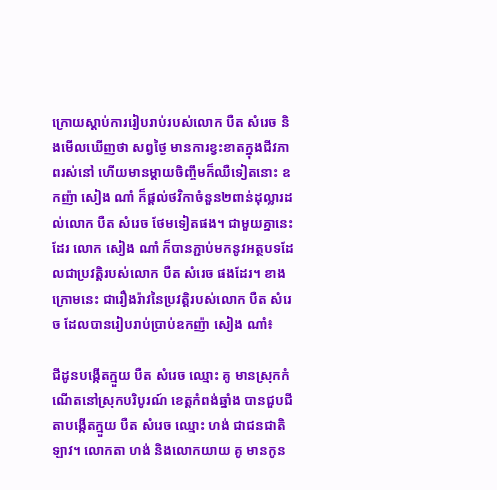ក្រោយស្ដាប់ការរៀបរាប់របស់លោក បឺត សំរេច និងមើលឃើញថា សព្វថ្ងៃ មានការខ្វះខាតក្នុងជីវភាពរស់នៅ ហើយមានម្តាយចិញ្ចឹមក៏ឈឺទៀតនោះ ឧកញ៉ា សៀង ណាំ ក៏ផ្ដល់ថវិកាចំនួន២ពាន់ដុល្លារដល់លោក បឺត សំរេច ថែមទៀតផង។ ជាមួយគ្នានេះដែរ លោក សៀង ណាំ ក៏បានភ្ជាប់មកនូវអត្ថបទដែលជាប្រវត្តិរបស់លោក បឺត សំរេច ផងដែរ។ ខាងក្រោមនេះ ជារឿងរ៉ាវនៃប្រវត្តិរបស់លោក បឺត សំរេច ដែលបានរៀបរាប់ប្រាប់ឧកញ៉ា សៀង ណាំ៖

ជីដូនបង្កើតក្មួយ បឺត សំរេច ឈ្មោះ គូ មានស្រុកកំណើតនៅស្រុកបរិបូរណ៍ ខេត្តកំពង់ឆ្នាំង បានជួបជីតាបង្កើតក្មួយ បឺត សំរេច ឈ្មោះ ហង់ ជាជនជាតិឡាវ។ លោកតា ហង់ និងលោកយាយ គូ មានកូន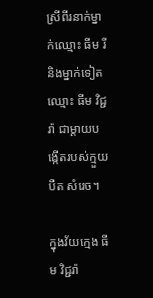ស្រីពីរនាក់ម្នាក់ឈ្មោះ ធីម រី និងម្នាក់ទៀតឈ្មោះ ធីម វិជ្ជរ៉ា ជាម្តាយបង្កើតរបស់ក្មួយ បឺត សំរេច។

ក្នុងវ័យក្មេង ធីម វិជ្ជរ៉ា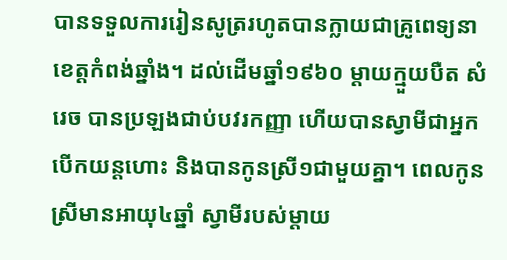បានទទួលការរៀនសូត្ររហូតបានក្លាយជាគ្រូពេទ្យនាខេត្តកំពង់ឆ្នាំង។ ដល់ដើមឆ្នាំ១៩៦០ ម្តាយក្មួយបឺត សំរេច បានប្រឡងជាប់បវរកញ្ញា ហើយបានស្វាមីជាអ្នកបើកយន្តហោះ និងបានកូនស្រី១ជាមួយគ្នា។ ពេលកូនស្រីមានអាយុ៤ឆ្នាំ ស្វាមីរបស់ម្តាយ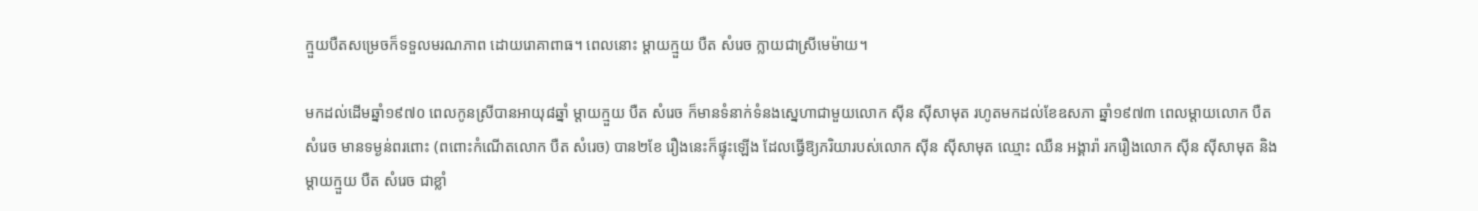ក្មួយបឺតសម្រេចក៏ទទួលមរណភាព ដោយរោគាពាធ។ ពេលនោះ ម្ដាយក្មួយ បឺត សំរេច ក្លាយជាស្រីមេម៉ាយ។

មកដល់ដើមឆ្នាំ១៩៧០ ពេលកូនស្រីបានអាយុ៨ឆ្នាំ ម្ដាយក្មួយ បឺត សំរេច ក៏មានទំនាក់ទំនងស្នេហាជាមួយលោក ស៊ីន ស៊ីសាមុត រហូតមកដល់ខែឧសភា ឆ្នាំ១៩៧៣ ពេលម្តាយលោក បឺត សំរេច មានទម្ងន់ពរពោះ (ពពោះកំណើតលោក បឺត សំរេច) បាន២ខែ រឿងនេះក៏ផ្ទុះឡើង ដែលធ្វើឱ្យភរិយារបស់លោក ស៊ីន ស៊ីសាមុត ឈ្មោះ ឈឺន អង្គារ៉ា រករឿងលោក ស៊ីន ស៊ីសាមុត និងម្តាយក្មួយ បឺត សំរេច ជាខ្លាំ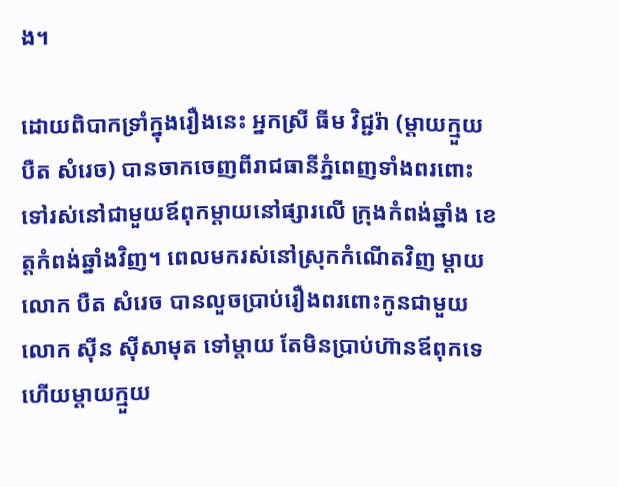ង។

ដោយពិបាកទ្រាំក្នុងរឿងនេះ អ្នកស្រី ធីម វិជ្ជរ៉ា (ម្តាយក្មួយ បឺត សំរេច) បានចាកចេញពីរាជធានីភ្នំពេញទាំងពរពោះ ទៅរស់នៅជាមួយឪពុកម្តាយនៅផ្សារលើ ក្រុងកំពង់ឆ្នាំង ខេត្តកំពង់ឆ្នាំងវិញ។ ពេលមករស់នៅស្រុកកំណើតវិញ ម្ដាយលោក បឺត សំរេច បានលួចប្រាប់រឿងពរពោះកូនជាមួយលោក ស៊ីន ស៊ីសាមុត ទៅម្តាយ តែមិនប្រាប់ហ៊ានឪពុកទេ ហើយម្តាយក្មួយ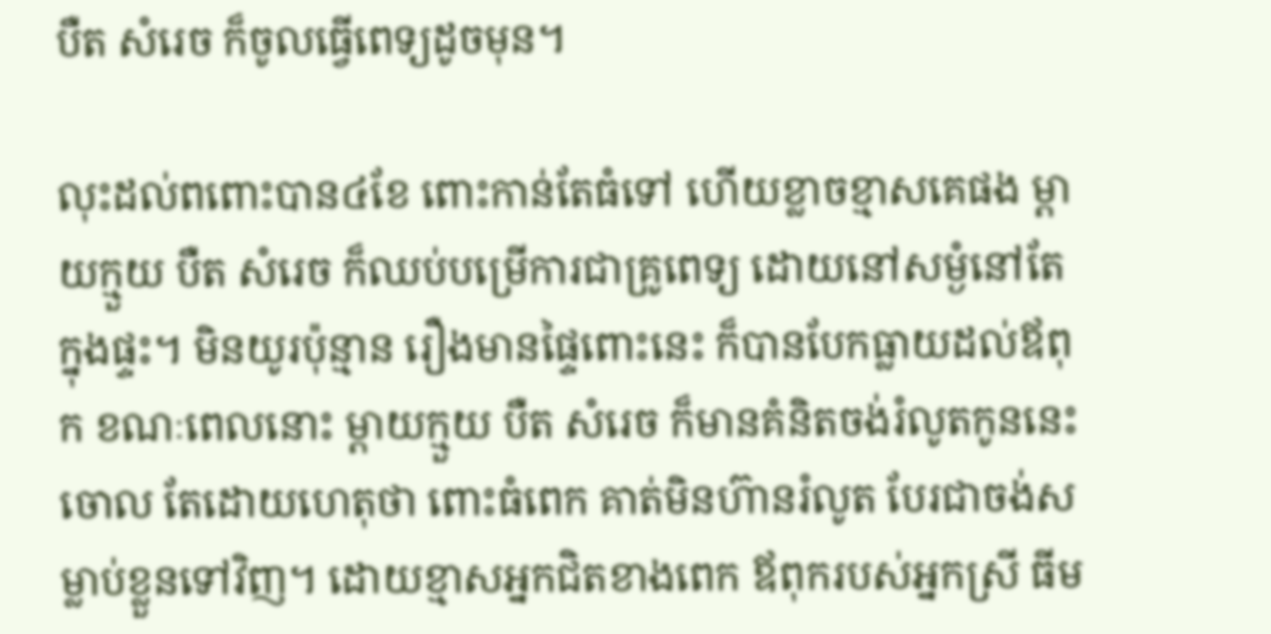បឺត សំរេច ក៏ចូលធ្វើពេទ្យដូចមុន។

លុះដល់ពពោះបាន៤ខែ ពោះកាន់តែធំទៅ ហើយខ្លាចខ្មាសគេផង ម្ដាយក្មួយ បឺត សំរេច ក៏ឈប់បម្រើការជាគ្រូពេទ្យ ដោយនៅសម្ងំនៅតែក្នុងផ្ទះ។ មិនយូរប៉ុន្មាន រឿងមានផ្ទៃពោះនេះ ក៏បានបែកធ្លាយដល់ឪពុក ខណៈពេលនោះ ម្តាយក្មួយ បឺត សំរេច ក៏មានគំនិតចង់រំលូតកូននេះចោល តែដោយហេតុថា ពោះធំពេក គាត់មិនហ៊ានរំលូត បែរជាចង់សម្លាប់ខ្លួនទៅវិញ។ ដោយខ្មាសអ្នកជិតខាងពេក ឪពុករបស់អ្នកស្រី ធីម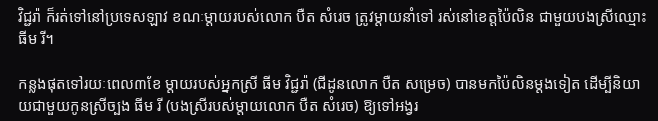វិជ្ជរ៉ា ក៏រត់ទៅនៅប្រទេសឡាវ ខណៈម្ដាយរបស់លោក បឺត សំរេច ត្រូវម្ដាយនាំទៅ រស់នៅខេត្តប៉ៃលិន ជាមួយបងស្រីឈ្មោះ ធីម រី។

កន្លងផុតទៅរយៈពេល៣ខែ ម្ដាយរបស់អ្នកស្រី ធីម វិជ្ជរ៉ា (ជីដូនលោក បឺត សម្រេច) បានមកប៉ៃលិនម្ដងទៀត ដើម្បីនិយាយជាមួយកូនស្រីច្បង ធីម រី (បងស្រីរបស់ម្តាយលោក បឺត សំរេច) ឱ្យទៅអង្វរ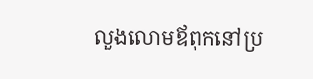លួងលោមឪពុកនៅប្រ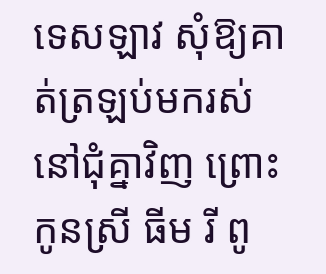ទេសឡាវ សុំឱ្យគាត់ត្រឡប់មករស់នៅជុំគ្នាវិញ ព្រោះកូនស្រី ធីម រី ពូ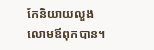កែនិយាយលួងលោមឪពុកបាន។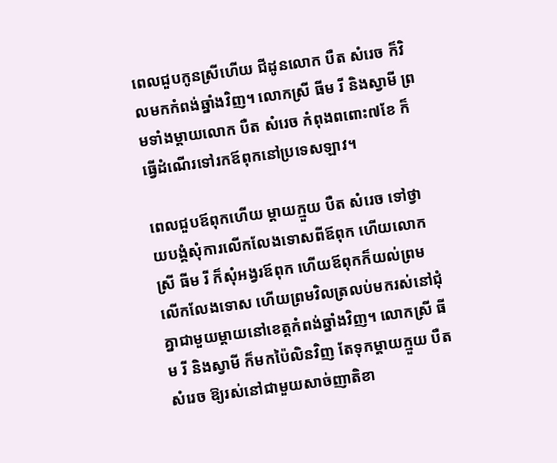ពេលជួបកូនស្រីហើយ ជីដូនលោក បឺត សំរេច ក៏វិលមកកំពង់ឆ្នាំងវិញ។ លោកស្រី ធីម រី និងស្វាមី ព្រមទាំងម្តាយលោក បឺត សំរេច កំពុងពពោះ៧ខែ ក៏ធ្វើដំណើរទៅរកឪពុកនៅប្រទេសឡាវ។

ពេលជួបឪពុកហើយ ម្ដាយក្មួយ បឺត សំរេច ទៅថ្វាយបង្គំសុំការលើកលែងទោសពីឪពុក ហើយលោកស្រី ធីម រី ក៏សុំអង្វរឪពុក ហើយឪពុកក៏យល់ព្រមលើកលែងទោស ហើយព្រមវិលត្រលប់មករស់នៅជុំគ្នាជាមួយម្ដាយនៅខេត្តកំពង់ឆ្នាំងវិញ។ លោកស្រី ធីម រី និងស្វាមី ក៏មកប៉ៃលិនវិញ តែទុកម្តាយក្មួយ បឺត សំរេច ឱ្យរស់នៅជាមួយសាច់ញាតិខា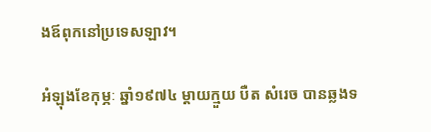ងឪពុកនៅប្រទេសឡាវ។

អំឡុងខែកុម្ភៈ ឆ្នាំ១៩៧៤ ម្ដាយក្មួយ បឺត សំរេច បានឆ្លងទ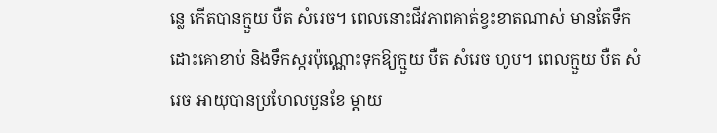ន្លេ កើតបានក្មួយ បឺត សំរេច។ ពេលនោះជីវភាពគាត់ខ្វះខាតណាស់ មានតែទឹកដោះគោខាប់ និងទឹកស្ករប៉ុណ្ណោះទុកឱ្យក្មួយ បឺត សំរេច ហូប។ ពេលក្មួយ បឺត សំរេច អាយុបានប្រហែលបួនខែ ម្តាយ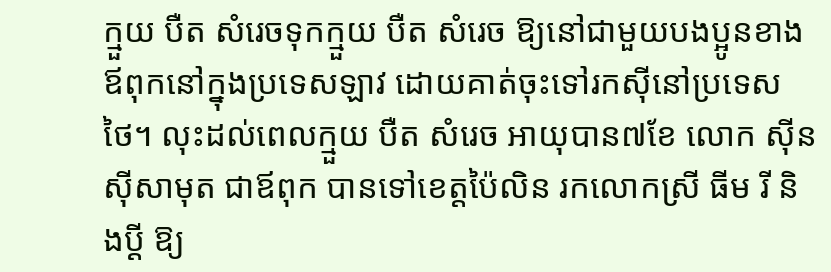ក្មួយ បឺត សំរេចទុកក្មួយ បឺត សំរេច ឱ្យនៅជាមួយបងប្អូនខាងឪពុកនៅក្នុងប្រទេសឡាវ ដោយគាត់ចុះទៅរកស៊ីនៅប្រទេសថៃ។ លុះដល់ពេលក្មួយ បឺត សំរេច អាយុបាន៧ខែ លោក ស៊ីនស៊ីសាមុត ជាឪពុក បានទៅខេត្តប៉ៃលិន រកលោកស្រី ធីម រី និងប្ដី ឱ្យ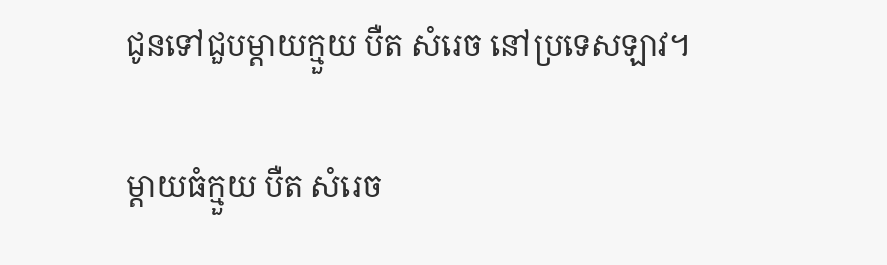ជូនទៅជួបម្តាយក្មួយ បឺត សំរេច នៅប្រទេសឡាវ។

ម្តាយធំក្មួយ បឺត សំរេច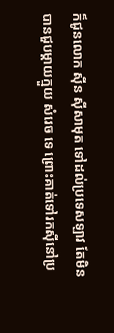ក៏ជូនលោក ស៊ីន ស៊ីសាមុត ទៅដល់ប្រទេសឡាវ តែមិនបានជួបម្តាយក្មួយ សំរេច ទេ ព្រោះគាត់ទៅរកស៊ីនៅប្រ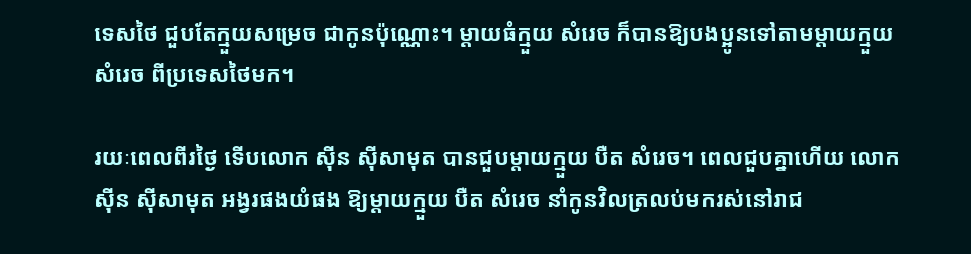ទេសថៃ ជួបតែក្មួយសម្រេច ជាកូនប៉ុណ្ណោះ។ ម្តាយធំក្មួយ សំរេច ក៏បានឱ្យបងប្អូនទៅតាមម្តាយក្មួយ សំរេច ពីប្រទេសថៃមក។

រយៈពេលពីរថ្ងៃ ទើបលោក ស៊ីន ស៊ីសាមុត បានជួបម្តាយក្មួយ បឺត សំរេច។ ពេលជួបគ្នាហើយ លោក ស៊ីន ស៊ីសាមុត អង្វរផងយំផង ឱ្យម្តាយក្មួយ បឺត សំរេច នាំកូនវិលត្រលប់មករស់នៅរាជ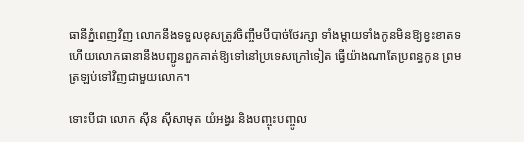ធានីភ្នំពេញវិញ លោកនឹងទទួលខុសត្រូវចិញ្ចឹមបីបាច់ថែរក្សា ទាំងម្តាយទាំងកូនមិនឱ្យខ្វះខាតទ ហើយលោកធានានឹងបញ្ជូនពួកគាត់ឱ្យទៅនៅប្រទេសក្រៅទៀត ធ្វើយ៉ាងណាតែប្រពន្ធកូន ព្រមត្រឡប់ទៅវិញជាមួយលោក។

ទោះបីជា លោក ស៊ីន ស៊ីសាមុត យំអង្វរ និងបញ្ចុះបញ្ចូល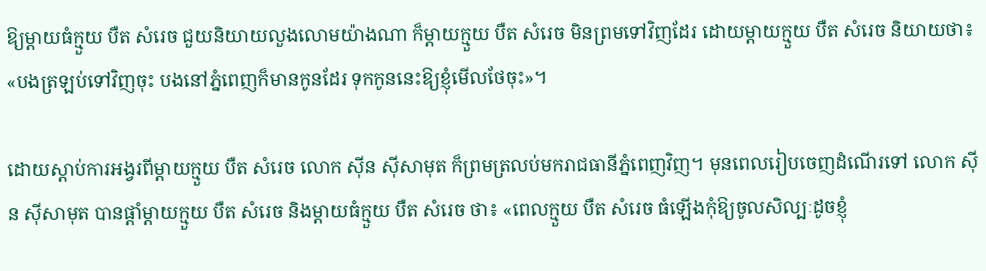ឱ្យម្តាយធំក្មួយ បឺត សំរេច ជួយនិយាយលួងលោមយ៉ាងណា ក៏ម្តាយក្មួយ បឺត សំរេច មិនព្រមទៅវិញដែរ ដោយម្តាយក្មួយ បឺត សំរេច និយាយថា៖ «បងត្រឡប់ទៅវិញចុះ បងនៅភ្នំពេញក៏មានកូនដែរ ទុកកូននេះឱ្យខ្ញុំមើលថែចុះ»។

ដោយស្ដាប់ការអង្វរពីម្តាយក្មួយ បឺត សំរេច លោក ស៊ីន ស៊ីសាមុត ក៏ព្រមត្រលប់មករាជធានីភ្នំពេញវិញ។ មុនពេលរៀបចេញដំណើរទៅ លោក ស៊ីន ស៊ីសាមុត បានផ្តាំម្តាយក្មួយ បឺត សំរេច និងម្តាយធំក្មួយ បឺត សំរេច ថា៖ «ពេលក្មួយ បឺត សំរេច ធំឡើងកុំឱ្យចូលសិល្បៈដូចខ្ញុំ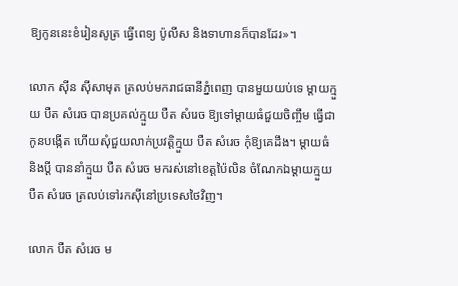ឱ្យកូននេះខំរៀនសូត្រ ធ្វើពេទ្យ ប៉ូលីស និងទាហានក៏បានដែរ»។

លោក ស៊ីន ស៊ីសាមុត ត្រលប់មករាជធានីភ្នំពេញ បានមួយយប់ទេ ម្តាយក្មួយ បឺត សំរេច បានប្រគល់ក្មួយ បឺត សំរេច ឱ្យទៅម្តាយធំជួយចិញ្ចឹម ធើ្វជាកូនបង្កើត ហើយសុំជួយលាក់ប្រវត្តិក្មួយ បឺត សំរេច កុំឱ្យគេដឹង។ ម្តាយធំ និងប្ដី បាននាំក្មួយ បឺត សំរេច មករស់នៅខេត្តប៉ៃលិន ចំណែកឯម្ដាយក្មួយ បឺត សំរេច ត្រលប់ទៅរកស៊ីនៅប្រទេសថៃវិញ។

លោក បឺត សំរេច ម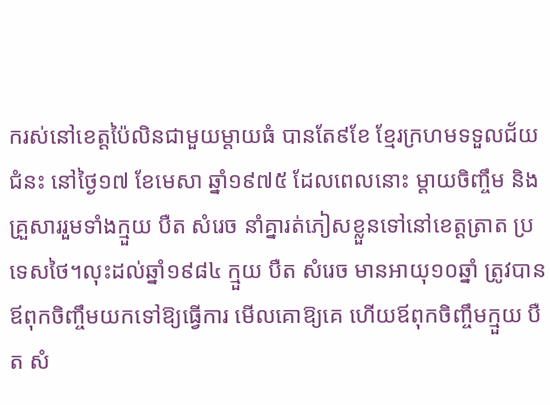ករស់នៅខេត្តប៉ៃលិនជាមួយម្ដាយធំ បានតែ៩ខែ ខ្មែរក្រហមទទួលជ័យជំនះ នៅថ្ងៃ១៧ ខែមេសា ឆ្នាំ១៩៧៥ ដែលពេលនោះ ម្ដាយចិញ្ចឹម និងគ្រួសាររួមទាំងក្មួយ បឺត សំរេច នាំគ្នារត់ភៀសខ្លួនទៅនៅខេត្តត្រាត ប្រទេសថៃ។លុះដល់ឆ្នាំ១៩៨៤ ក្មួយ បឺត សំរេច មានអាយុ១០ឆ្នាំ ត្រូវបានឪពុកចិញ្ចឹមយកទៅឱ្យធ្វើការ មើលគោឱ្យគេ ហើយឪពុកចិញ្ចឹមក្មួយ បឺត សំ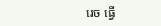រេច ធ្វើ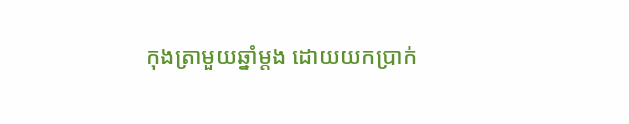កុងត្រាមួយឆ្នាំម្តង ដោយយកប្រាក់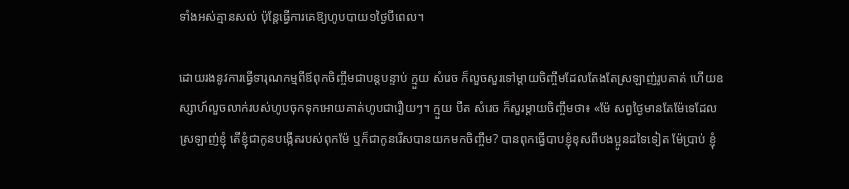ទាំងអស់គ្មានសល់ ប៉ុន្តែធ្វើការគេឱ្យហូបបាយ១ថ្ងៃបីពេល។

ដោយរងនូវការធ្វើទារុណកម្មពីឪពុកចិញ្ចឹមជាបន្តបន្ទាប់ ក្មួយ សំរេច ក៏លួចសួរទៅម្តាយចិញ្ចឹមដែលតែងតែស្រឡាញ់រូបគាត់ ហើយឧស្សាហ៍លួចលាក់របស់ហូបចុកទុកអោយគាត់ហូបជារឿយៗ។ ក្មួយ បឺត សំរេច ក៏សួរម្តាយចិញ្ចឹមថា៖ «ម៉ែ សព្វថ្ងៃមានតែម៉ែទេដែលស្រឡាញ់ខ្ញុំ តើខ្ញុំជាកូនបង្កើតរបស់ពុកម៉ែ ឬក៏ជាកូនរើសបានយកមកចិញ្ចឹម? បានពុកធ្វើបាបខ្ញុំខុសពីបងប្អូនដទៃទៀត ម៉ែប្រាប់ ខ្ញុំ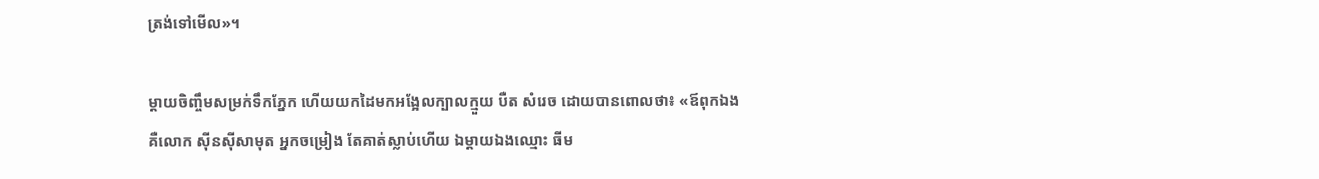ត្រង់ទៅមើល»។

ម្ដាយចិញ្ចឹមសម្រក់ទឹកភ្នែក ហើយយកដៃមកអង្អែលក្បាលក្មួយ បឺត សំរេច ដោយបានពោលថា៖ «ឪពុកឯង គឺលោក ស៊ីនស៊ីសាមុត អ្នកចម្រៀង តែគាត់ស្លាប់ហើយ ឯម្តាយឯងឈ្មោះ ធីម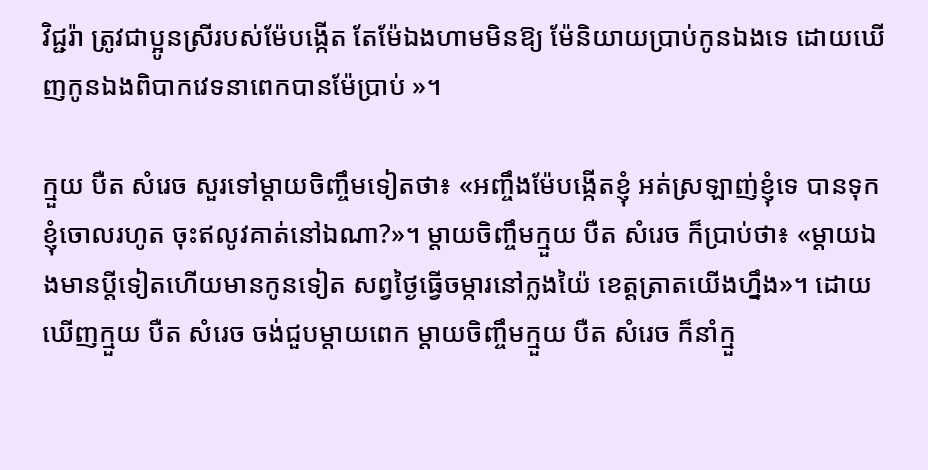វិជ្ជរ៉ា ត្រូវជាប្អូនស្រីរបស់ម៉ែបង្កើត តែម៉ែឯងហាមមិនឱ្យ ម៉ែនិយាយប្រាប់កូនឯងទេ ដោយឃើញកូនឯងពិបាកវេទនាពេកបានម៉ែប្រាប់ »។

ក្មួយ បឺត សំរេច សួរទៅម្តាយចិញ្ចឹមទៀតថា៖ «អញ្ចឹងម៉ែបង្កើតខ្ញុំ អត់ស្រឡាញ់ខ្ញុំទេ បានទុកខ្ញុំចោលរហូត ចុះឥលូវគាត់នៅឯណា?»។ ម្ដាយចិញ្ចឹមក្មួយ បឺត សំរេច ក៏ប្រាប់ថា៖ «ម្តាយឯងមានប្តីទៀតហើយមានកូនទៀត សព្វថ្ងៃធ្វើចម្ការនៅក្លងយ៉ៃ ខេត្តត្រាតយើងហ្នឹង»។ ដោយឃើញក្មួយ បឺត សំរេច ចង់ជួបម្តាយពេក ម្តាយចិញ្ចឹមក្មួយ បឺត សំរេច ក៏នាំក្មួ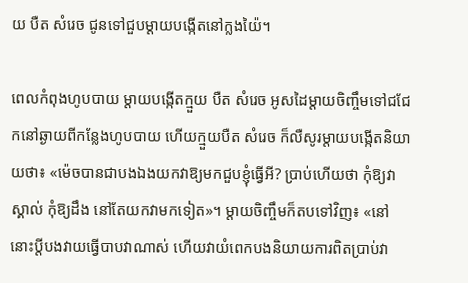យ បឺត សំរេច ជូនទៅជួបម្ដាយបង្កើតនៅក្លងយ៉ៃ។

ពេលកំពុងហូបបាយ ម្ដាយបង្កើតក្មួយ បឺត សំរេច អូសដៃម្ដាយចិញ្ចឹមទៅជជែកនៅឆ្ងាយពីកន្លែងហូបបាយ ហើយក្មួយបឺត សំរេច ក៏លឺសូរម្តាយបង្កើតនិយាយថា៖ «ម៉េចបានជាបងឯងយកវាឱ្យមកជួបខ្ញុំធ្វើអី? ប្រាប់ហើយថា កុំឱ្យវាស្គាល់ កុំឱ្យដឹង នៅតែយកវាមកទៀត»។ ម្ដាយចិញ្ចឹមក៏តបទៅវិញ៖ «នៅនោះប្តីបងវាយធ្វើបាបវាណាស់ ហើយវាយំពេកបងនិយាយការពិតប្រាប់វា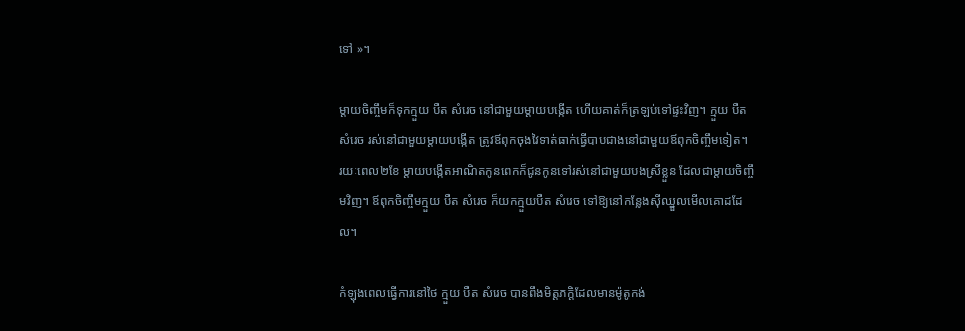ទៅ »។

ម្ដាយចិញ្ចឹមក៏ទុកក្មួយ បឺត សំរេច នៅជាមួយម្តាយបង្កើត ហើយគាត់ក៏ត្រឡប់ទៅផ្ទះវិញ។ ក្មួយ បឺត សំរេច រស់នៅជាមួយម្តាយបង្កើត ត្រូវឪពុកចុងវៃទាត់ធាក់ធ្វើបាបជាងនៅជាមួយឪពុកចិញ្ចឹមទៀត។ រយៈពេល២ខែ ម្តាយបង្កើតអាណិតកូនពេកក៏ជូនកូនទៅរស់នៅជាមួយបងស្រីខ្លួន ដែលជាម្តាយចិញ្ចឹមវិញ។ ឪពុកចិញ្ចឹមក្មួយ បឺត សំរេច ក៏យកក្មួយបឺត សំរេច ទៅឱ្យនៅកន្លែងស៊ីឈ្នួលមើលគោដដែល។

កំឡុងពេលធ្វើការនៅថៃ ក្មួយ បឺត សំរេច បានពឹងមិត្តភក្តិដែលមានម៉ូតូកង់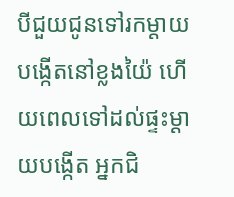បីជួយជូនទៅរកម្តាយបង្កើតនៅខ្លងយ៉ៃ ហើយពេលទៅដល់ផ្ទះម្ដាយបង្កើត អ្នកជិ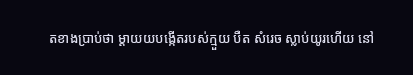តខាងប្រាប់ថា ម្ដាយយបង្កើតរបស់ក្មួយ បឺត សំរេច ស្លាប់យូរហើយ នៅ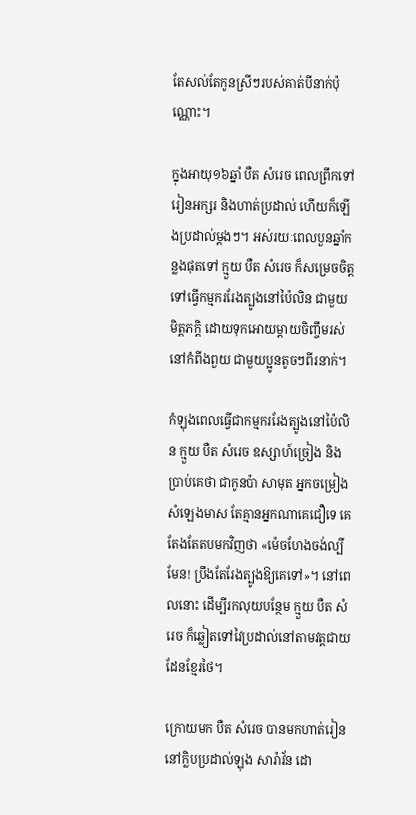តែសល់តែកូនស្រីៗរបស់គាត់បីនាក់ប៉ុណ្ណោះ។

ក្នុងអាយុ១៦ឆ្នាំ បឺត សំរេច ពេលព្រឹកទៅរៀនអក្សរ និងហាត់ប្រដាល់ ហើយក៏ឡើងប្រដាល់ម្ដងៗ។ អស់រយៈពេលបួនឆ្នាំកន្លងផុតទៅ ក្មួយ បឺត សំរេច ក៏សម្រេចចិត្តទៅធ្វើកម្មកររែងត្បូងនៅប៉ៃលិន ជាមួយមិត្តភក្តិ ដោយទុកអោយម្តាយចិញ្ចឹមរស់នៅកំពីងពួយ ជាមួយប្អូនតូចៗពីរនាក់។

កំឡុងពេលធ្វើជាកម្មកររែងត្បូងនៅប៉ៃលិន ក្មួយ បឺត សំរេច ឧស្សាហ៍ច្រៀង និងប្រាប់គេថា ជាកូនប៉ា សាមុត អ្នកចម្រៀងសំឡេងមាស តែគ្មានអ្នកណាគេជឿទេ គេតែងតែតបមកវិញថា «ម៉េចហែងចង់ល្បីមែន! ប្រឹងតែរែងត្បូងឱ្យគេទៅ»។ នៅពេលនោះ ដើម្បីរកលុយបន្ថែម ក្មួយ បឺត សំរេច ក៏ឆ្លៀតទៅវៃប្រដាល់នៅតាមវត្តជាយដែនខ្មែរថៃ។

ក្រោយមក បឺត សំរេច បានមកហាត់រៀននៅក្លិបប្រដាល់ឡុង សារ៉ាវ័ន ដោ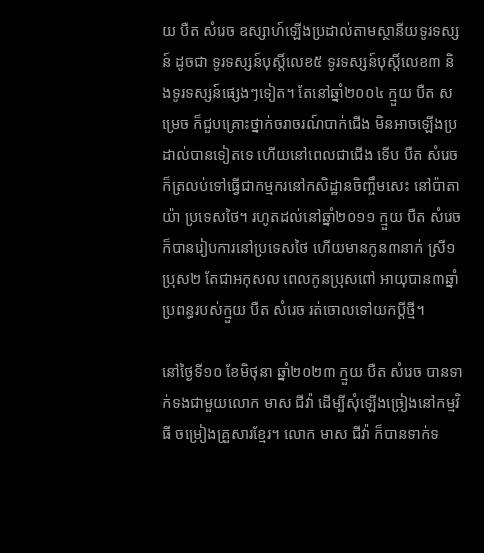យ បឺត សំរេច ឧស្សាហ៍ឡើងប្រដាល់តាមស្ថានីយទូរទស្សន៍ ដូចជា ទូរទស្សន៍បុស្តិ៍លេខ៥ ទូរទស្សន៍បុស្តិ៍លេខ៣ និងទូរទស្សន៍ផ្សេងៗទៀត។ តែនៅឆ្នាំ២០០៤ ក្មួយ បឺត សម្រេច ក៏ជួបគ្រោះថ្នាក់ចរាចរណ៍បាក់ជើង មិនអាចឡើងប្រដាល់បានទៀតទេ ហើយនៅពេលជាជើង ទើប បឺត សំរេច ក៏ត្រលប់ទៅធ្វើជាកម្មករនៅកសិដ្ឋានចិញ្ចឹមសេះ នៅប៉ាតាយ៉ា ប្រទេសថៃ។ រហូតដល់នៅឆ្នាំ២០១១ ក្មួយ បឺត សំរេច ក៏បានរៀបការនៅប្រទេសថៃ ហើយមានកូន៣នាក់ ស្រី១ប្រុស២ តែជាអកុសល ពេលកូនប្រុសពៅ អាយុបាន៣ឆ្នាំ ប្រពន្ធរបស់ក្មួយ បឺត សំរេច រត់ចោលទៅយកប្តីថ្មី។

នៅថ្ងៃទី១០ ខែមិថុនា ឆ្នាំ២០២៣ ក្មួយ បឺត សំរេច បានទាក់ទងជាមួយលោក មាស ជីវ៉ា ដើម្បីសុំឡើងច្រៀងនៅកម្មវិធី ចម្រៀងគ្រួសារខ្មែរ។ លោក មាស ជីវ៉ា ក៏បានទាក់ទ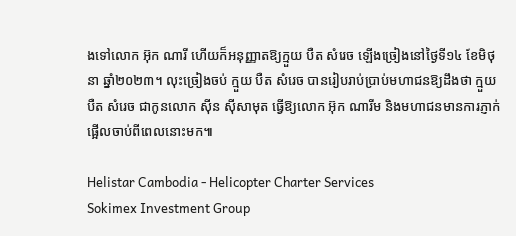ងទៅលោក អ៊ុក ណារី ហើយក៏អនុញ្ញាតឱ្យក្មួយ បឺត សំរេច ឡើងច្រៀងនៅថ្ងៃទី១៤ ខែមិថុនា ឆ្នាំ២០២៣។ លុះច្រៀងចប់ ក្មួយ បឺត សំរេច បានរៀបរាប់ប្រាប់មហាជនឱ្យដឹងថា ក្មួយ បឺត សំរេច ជាកូនលោក ស៊ីន ស៊ីសាមុត ធ្វើឱ្យលោក អ៊ុក ណារីម និងមហាជនមានការភ្ញាក់ផ្អើលចាប់ពីពេលនោះមក៕

Helistar Cambodia - Helicopter Charter Services
Sokimex Investment Group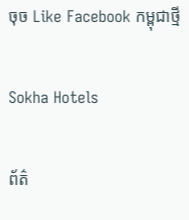ចុច Like Facebook កម្ពុជាថ្មី

Sokha Hotels

ព័ត៌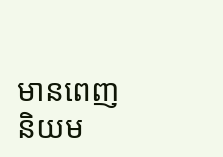មានពេញនិយម